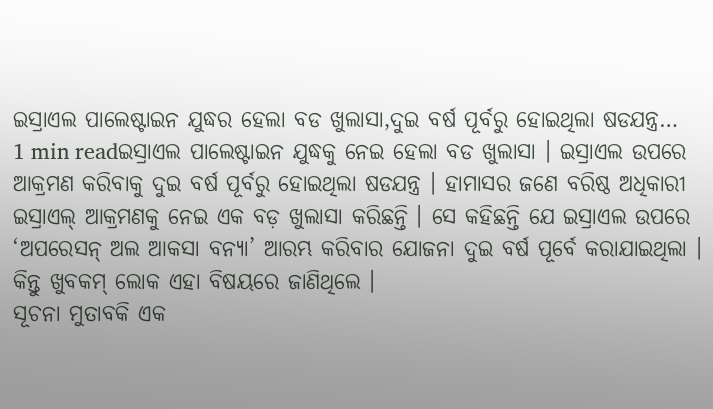ଇସ୍ରାଏଲ ପାଲେଷ୍ଟାଇନ ଯୁଦ୍ଧର ହେଲା ବଡ ଖୁଲାସା,ଦୁଇ ବର୍ଷ ପୂର୍ବରୁ ହୋଇଥିଲା ଷଡଯନ୍ତ୍ର…
1 min readଇସ୍ରାଏଲ ପାଲେଷ୍ଟାଇନ ଯୁଦ୍ଧକୁ ନେଇ ହେଲା ବଡ ଖୁଲାସା । ଇସ୍ରାଏଲ ଉପରେ ଆକ୍ରମଣ କରିବାକୁ ଦୁଇ ବର୍ଷ ପୂର୍ବରୁ ହୋଇଥିଲା ଷଡଯନ୍ତ୍ର । ହାମାସର ଜଣେ ବରିଷ୍ଠ ଅଧିକାରୀ ଇସ୍ରାଏଲ୍ ଆକ୍ରମଣକୁ ନେଇ ଏକ ବଡ଼ ଖୁଲାସା କରିଛନ୍ତି । ସେ କହିଛନ୍ତି ଯେ ଇସ୍ରାଏଲ ଉପରେ ‘ଅପରେସନ୍ ଅଲ ଆକସା ବନ୍ୟା’ ଆରମ୍ଭ କରିବାର ଯୋଜନା ଦୁଇ ବର୍ଷ ପୂର୍ବେ କରାଯାଇଥିଲା । କିନ୍ତୁ ଖୁବକମ୍ ଲୋକ ଏହା ବିଷୟରେ ଜାଣିଥିଲେ ।
ସୂଚନା ମୁତାବକି ଏକ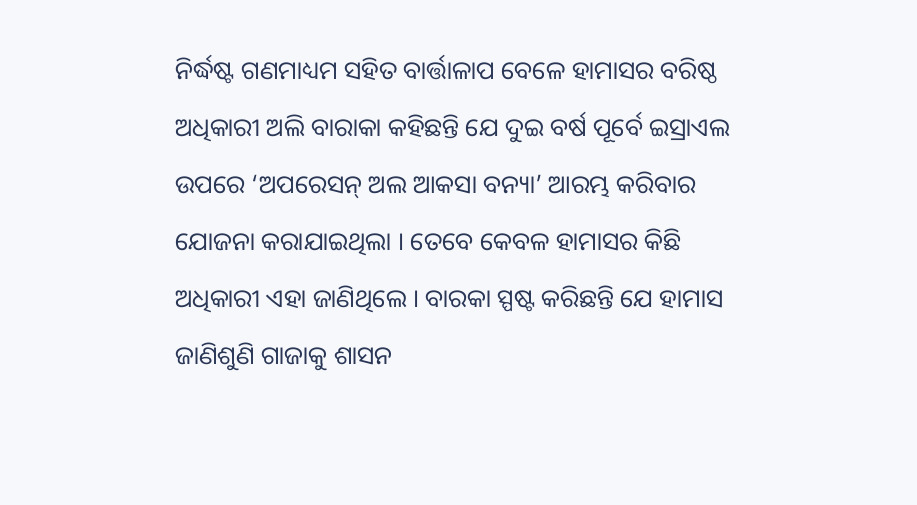ନିର୍ଦ୍ଧଷ୍ଟ ଗଣମାଧ୍ୟମ ସହିତ ବାର୍ତ୍ତାଳାପ ବେଳେ ହାମାସର ବରିଷ୍ଠ ଅଧିକାରୀ ଅଲି ବାରାକା କହିଛନ୍ତି ଯେ ଦୁଇ ବର୍ଷ ପୂର୍ବେ ଇସ୍ରାଏଲ ଉପରେ ‘ଅପରେସନ୍ ଅଲ ଆକସା ବନ୍ୟା’ ଆରମ୍ଭ କରିବାର ଯୋଜନା କରାଯାଇଥିଲା । ତେବେ କେବଳ ହାମାସର କିଛି ଅଧିକାରୀ ଏହା ଜାଣିଥିଲେ । ବାରକା ସ୍ପଷ୍ଟ କରିଛନ୍ତି ଯେ ହାମାସ ଜାଣିଶୁଣି ଗାଜାକୁ ଶାସନ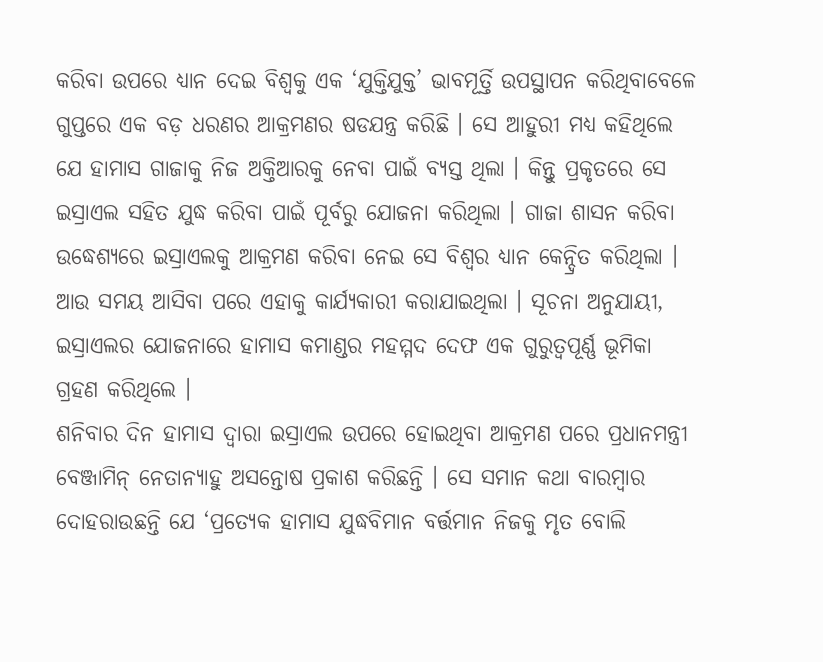କରିବା ଉପରେ ଧ୍ୟାନ ଦେଇ ବିଶ୍ୱକୁ ଏକ ‘ଯୁକ୍ତିଯୁକ୍ତ’ ଭାବମୂର୍ତ୍ତି ଉପସ୍ଥାପନ କରିଥିବାବେଳେ ଗୁପ୍ତରେ ଏକ ବଡ଼ ଧରଣର ଆକ୍ରମଣର ଷଡଯନ୍ତ୍ର କରିଛି । ସେ ଆହୁରୀ ମଧ୍ୟ କହିଥିଲେ ଯେ ହାମାସ ଗାଜାକୁ ନିଜ ଅକ୍ତିଆରକୁ ନେବା ପାଇଁ ବ୍ୟସ୍ତ ଥିଲା । କିନ୍ତୁ ପ୍ରକୃତରେ ସେ ଇସ୍ରାଏଲ ସହିତ ଯୁଦ୍ଧ କରିବା ପାଇଁ ପୂର୍ବରୁ ଯୋଜନା କରିଥିଲା । ଗାଜା ଶାସନ କରିବା ଉଦ୍ଧେଶ୍ୟରେ ଇସ୍ରାଏଲକୁ ଆକ୍ରମଣ କରିବା ନେଇ ସେ ବିଶ୍ୱର ଧ୍ୟାନ କେନ୍ଦ୍ରିତ କରିଥିଲା । ଆଉ ସମୟ ଆସିବା ପରେ ଏହାକୁ କାର୍ଯ୍ୟକାରୀ କରାଯାଇଥିଲା । ସୂଚନା ଅନୁଯାୟୀ, ଇସ୍ରାଏଲର ଯୋଜନାରେ ହାମାସ କମାଣ୍ଡର ମହମ୍ମଦ ଦେଫ ଏକ ଗୁରୁତ୍ୱପୂର୍ଣ୍ଣ ଭୂମିକା ଗ୍ରହଣ କରିଥିଲେ ।
ଶନିବାର ଦିନ ହାମାସ ଦ୍ୱାରା ଇସ୍ରାଏଲ ଉପରେ ହୋଇଥିବା ଆକ୍ରମଣ ପରେ ପ୍ରଧାନମନ୍ତ୍ରୀ ବେଞ୍ଜାମିନ୍ ନେତାନ୍ୟାହୁ ଅସନ୍ତୋଷ ପ୍ରକାଶ କରିଛନ୍ତି । ସେ ସମାନ କଥା ବାରମ୍ବାର ଦୋହରାଉଛନ୍ତି ଯେ ‘ପ୍ରତ୍ୟେକ ହାମାସ ଯୁଦ୍ଧବିମାନ ବର୍ତ୍ତମାନ ନିଜକୁ ମୃତ ବୋଲି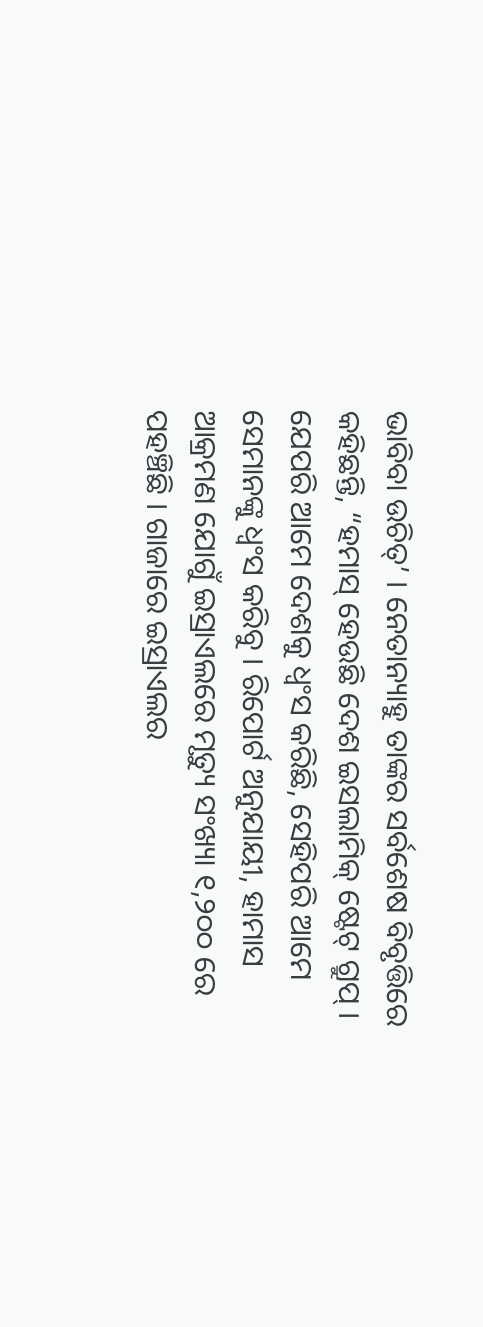ଭାବିବା ଉଚିତ୍’ । ନେତାନ୍ୟାହୁ ତାଙ୍କର ସର୍ବଶେଷ ବିବୃତ୍ତିରେ କହିଛନ୍ତି, “ହମାସ୍ ହେଉଛି ଦେଶ ଇସଲାମିକ୍ ଷ୍ଟେଟ୍ ଗ୍ରୁପ୍ । ଯେପରି ଆମେ ଦେଶକୁ ଧ୍ୱଂସ କରିଛି, ସେହିପରି ଆମେ ସେମାନଙ୍କୁ ଧ୍ୱଂସ କରିବୁ । ରିପୋର୍ଟ ଅନୁଯାୟୀ, ହାମାସ ଆକ୍ରମଣ ଯୋଗୁଁ ଇସ୍ରାଏଲରେ ମୃତ୍ୟୁ ସଂଖ୍ୟା ୧,୨୦୦ ରେ ପହଞ୍ଚିଛି । ଗାଜାରେ ଇସ୍ରାଏଲର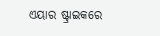ଏୟାର ଷ୍ଟ୍ରାଇକରେ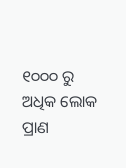୧୦୦୦ ରୁ ଅଧିକ ଲୋକ ପ୍ରାଣ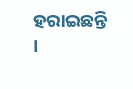ହରାଇଛନ୍ତି ।